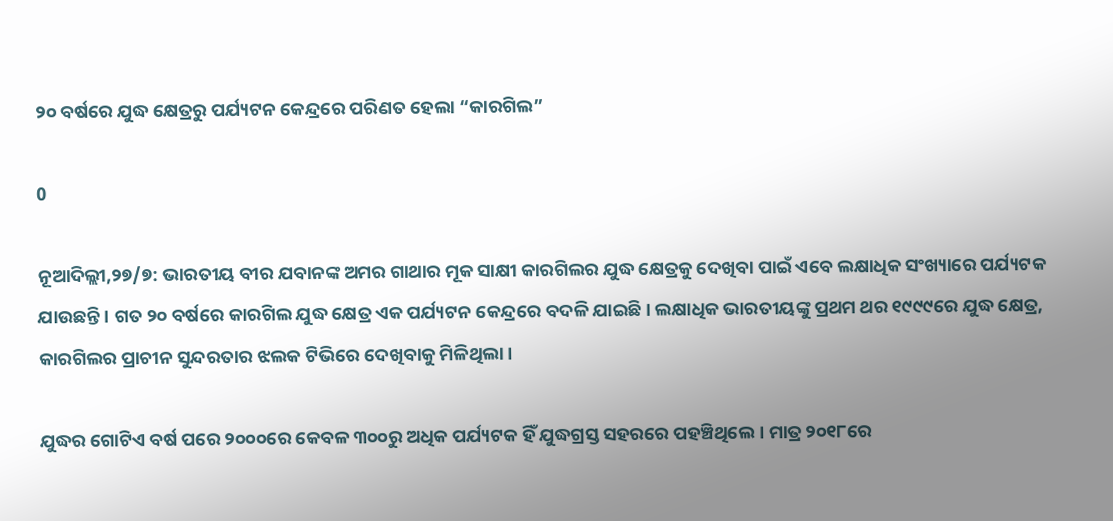୨୦ ବର୍ଷରେ ଯୁଦ୍ଧ କ୍ଷେତ୍ରରୁ ପର୍ଯ୍ୟଟନ କେନ୍ଦ୍ରରେ ପରିଣତ ହେଲା “କାରଗିଲ”

0

ନୂଆଦିଲ୍ଲୀ,୨୭/୭: ଭାରତୀୟ ବୀର ଯବାନଙ୍କ ଅମର ଗାଥାର ମୂକ ସାକ୍ଷୀ କାରଗିଲର ଯୁଦ୍ଧ କ୍ଷେତ୍ରକୁ ଦେଖିବା ପାଇଁ ଏବେ ଲକ୍ଷାଧିକ ସଂଖ୍ୟାରେ ପର୍ଯ୍ୟଟକ ଯାଉଛନ୍ତି। ଗତ ୨୦ ବର୍ଷରେ କାରଗିଲ ଯୁଦ୍ଧ କ୍ଷେତ୍ର ଏକ ପର୍ଯ୍ୟଟନ କେନ୍ଦ୍ରରେ ବଦଳି ଯାଇଛି। ଲକ୍ଷାଧିକ ଭାରତୀୟଙ୍କୁ ପ୍ରଥମ ଥର ୧୯୯୯ରେ ଯୁଦ୍ଧ କ୍ଷେତ୍ର, କାରଗିଲର ପ୍ରାଚୀନ ସୁନ୍ଦରତାର ଝଲକ ଟିଭିରେ ଦେଖିବାକୁ ମିଳିଥିଲା।

ଯୁଦ୍ଧର ଗୋଟିଏ ବର୍ଷ ପରେ ୨୦୦୦ରେ କେବଳ ୩୦୦ରୁ ଅଧିକ ପର୍ଯ୍ୟଟକ ହିଁ ଯୁଦ୍ଧଗ୍ରସ୍ତ ସହରରେ ପହଞ୍ଚିଥିଲେ। ମାତ୍ର ୨୦୧୮ରେ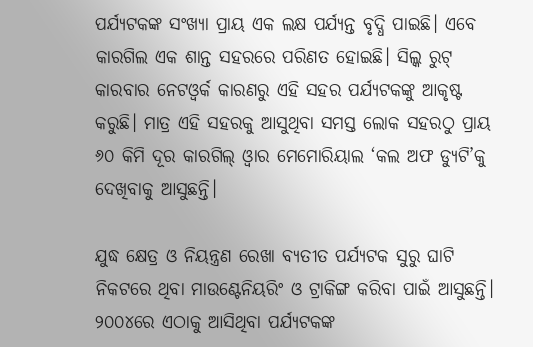ପର୍ଯ୍ୟଟକଙ୍କ ସଂଖ୍ୟା ପ୍ରାୟ ଏକ ଲକ୍ଷ ପର୍ଯ୍ୟନ୍ତ ବୃଦ୍ଧି ପାଇଛି। ଏବେ କାରଗିଲ ଏକ ଶାନ୍ତ ସହରରେ ପରିଣତ ହୋଇଛି। ସିଲ୍କ ରୁଟ୍ କାରବାର ନେଟଓ୍ଵର୍କ କାରଣରୁ ଏହି ସହର ପର୍ଯ୍ୟଟକଙ୍କୁ ଆକୃଷ୍ଟ କରୁଛି। ମାତ୍ର ଏହି ସହରକୁ ଆସୁଥିବା ସମସ୍ତ ଲୋକ ସହରଠୁ ପ୍ରାୟ ୬୦ କିମି ଦୂର କାରଗିଲ୍ ଓ୍ଵାର ମେମୋରିୟାଲ ‘କଲ ଅଫ ଡ୍ୟୁଟି’କୁ ଦେଖିବାକୁ ଆସୁଛନ୍ତି।

ଯୁଦ୍ଧ କ୍ଷେତ୍ର ଓ ନିୟନ୍ତ୍ରଣ ରେଖା ବ୍ୟତୀତ ପର୍ଯ୍ୟଟକ ସୁରୁ ଘାଟି ନିକଟରେ ଥିବା ମାଉଣ୍ଟେନିୟରିଂ ଓ ଟ୍ରାକିଙ୍ଗ କରିବା ପାଇଁ ଆସୁଛନ୍ତି। ୨୦୦୪ରେ ଏଠାକୁ ଆସିଥିବା ପର୍ଯ୍ୟଟକଙ୍କ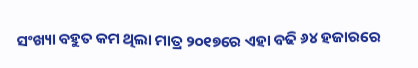ସଂଖ୍ୟା ବହୁତ କମ ଥିଲା ମାତ୍ର ୨୦୧୭ରେ ଏହା ବଢି ୬୪ ହଜାରରେ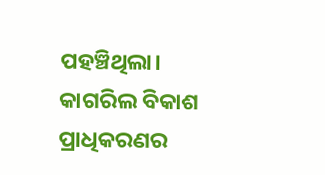ପହଞ୍ଚିଥିଲା। କାଗରିଲ ବିକାଶ ପ୍ରାଧିକରଣର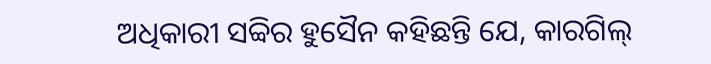ଅଧିକାରୀ ସବ୍ବିର ହୁସୈନ କହିଛନ୍ତି ଯେ, କାରଗିଲ୍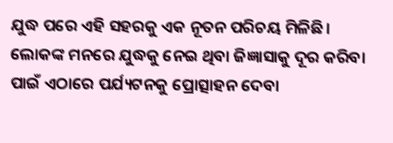ଯୁଦ୍ଧ ପରେ ଏହି ସହରକୁ ଏକ ନୂତନ ପରିଚୟ ମିଳିଛି। ଲୋକଙ୍କ ମନରେ ଯୁଦ୍ଧକୁ ନେଇ ଥିବା ଜିଜ୍ଞାସାକୁ ଦୂର କରିବା ପାଇଁ ଏଠାରେ ପର୍ଯ୍ୟଟନକୁ ପ୍ରୋତ୍ସାହନ ଦେବା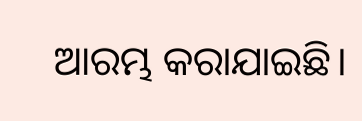ଆରମ୍ଭ କରାଯାଇଛି।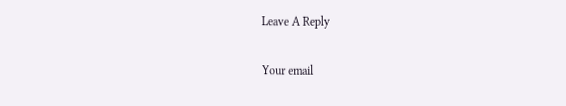Leave A Reply

Your email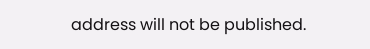address will not be published.